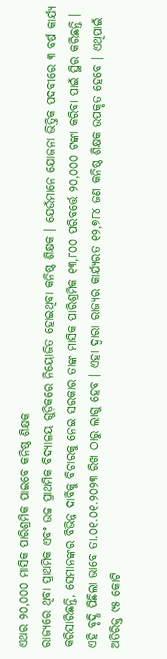ଏଥର ୨୦,୦୦୦ ମାସିକ ପାରିଶ୍ରମିକ ପାଇବେ କନିଷ୍ଠ ଶିକ୍ଷକ
ରାଜ୍ୟରେ ଥିବା ପ୍ରାଥମିକ ଏବଂ ଉଚ୍ଚ ପ୍ରାଥମିକ ବିଦ୍ୟାଳୟ ଗୁଡ଼ିକରେ ନିୟୋଜିତ ହୋଇଥିବା କନିଷ୍ଠ ଶିକ୍ଷକ । ଯେଉଁମାନେ ଯୋଜନା ଭିତ୍ତିକ ପଦବୀରେ ୩ ବର୍ଷ କାର୍ଯ୍ୟ କରିସାରିଛନ୍ତି, ସେମାନଙ୍କର ବିଭିନ୍ନ ଦାବିକୁ ବିଚାରକୁ ନେଇ ସରକାର ତାଙ୍କ ମାସିକ ପାରିଶ୍ରମିକ ୧୩,୮୦୦ ପରିବର୍ତ୍ତେ ୨୦,୦୦୦ ଟଙ୍କା କରିବା ପାଇଁ ସ୍ଥିର କରିଛନ୍ତି । ଏହି ବୃଦ୍ଧି ପିଛିଲା ଭାବେ ତା.୦୧.୦୧.୨୦୨୩ ରିଖ ଠାରୁ ଲାଗୁ ହେବ । ଏହା ଦ୍ୱାରା ରାଜ୍ୟର କାର୍ଯ୍ୟରତ ୧୨,୭୮୪ ଜଣ କନିଷ୍ଠ ଶିକ୍ଷକ ଉପକୃତ ହେବେ । ଏଥିପାଇଁ ଅତିରିକ୍ତ ୯୫ କୋଟି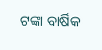ଟଙ୍କା ବାର୍ଷିକ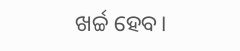ଖର୍ଚ୍ଚ ହେବ।